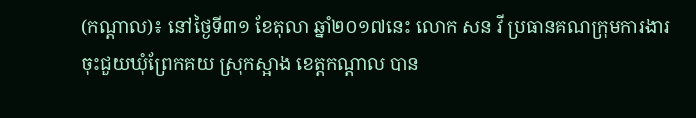(កណ្តាល)៖ នៅថ្ងៃទី៣១ ខែតុលា ឆ្នាំ២០១៧នេះ លោក សន វី ប្រធានគណក្រុមការងារចុះជួយឃុំព្រែកគយ ស្រុកស្អាង ខេត្តកណ្តាល បាន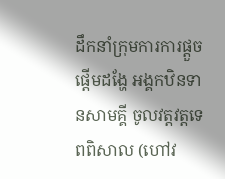ដឹកនាំក្រុមការការផ្តួចផ្តើមដង្ហែ អង្គកឋិនទានសាមគ្គី ចូលវត្តវត្តទេពពិសាល (ហៅវ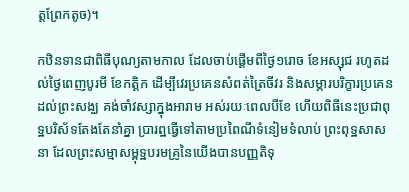ត្តព្រែកតូច)។

កឋិនទានជាពិធីបុណ្យតាមកាល ដែលចាប់ផ្តើមពីថ្ងៃ១រោច ខែអស្សុជ រហូតដល់ថ្ងៃពេញបូរមី ខែកត្តិក ដើម្បីវេរប្រគេនសំពត់ត្រៃចីវរ និងសម្ភារបរិក្ខារប្រគេនដល់ព្រះសង្ឃ គង់ចាំវស្សាក្នុងអារាម អស់រយៈពេលបីខែ ហើយពិធីនេះប្រជាពុទ្ឋបរិស័ទតែងតែនាំគ្នា ប្រារព្ឋធ្វើទៅតាមប្រពៃណីទំនៀមទំលាប់ ព្រះពុទ្ឋសាសនា ដែលព្រះសម្មាសម្ពុទ្ឋបរមគ្រូនៃយើងបានបញ្ញតិទុ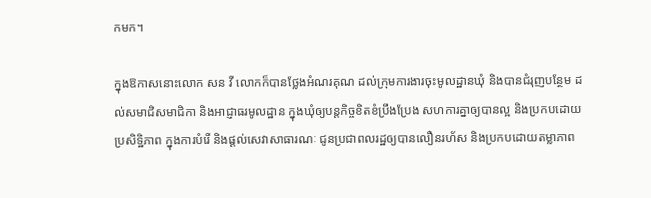កមក។

ក្នុងឱកាសនោះលោក សន វី លោកក៏បានថ្លែងអំណរគុណ ដល់ក្រុមការងារចុះមូលដ្ឋានឃុំ និងបានជំរុញបន្ថែម ដល់សមាជិសមាជិកា និងអាជ្ញាធរមូលដ្ឋាន ក្នុងឃុំឲ្យបន្តកិច្ចខិតខំប្រឹងប្រែង សហការគ្នាឲ្យបានល្អ និងប្រកបដោយប្រសិទ្ឋិភាព ក្នុងការបំរើ និងផ្តល់សេវាសាធារណៈ ជូនប្រជាពលរដ្ឋឲ្យបានលឿនរហ័ស និងប្រកបដោយតម្លាភាព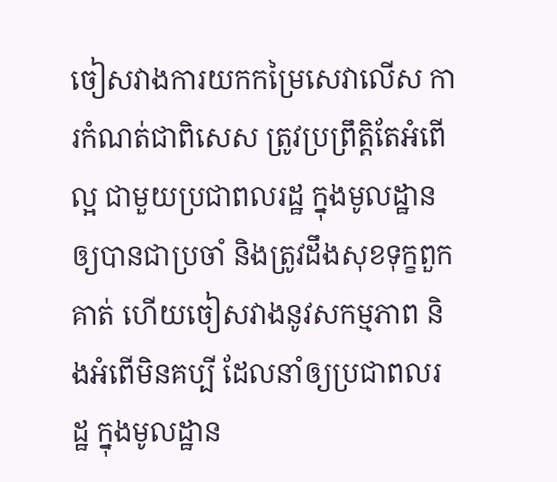ចៀសវាងការយកកម្រៃសេវាលើស ការកំណត់ជាពិសេស ត្រូវប្រព្រឹត្តិតែអំពើល្អ ជាមួយប្រជាពលរដ្ឋ ក្នុងមូលដ្ឋានឲ្យបានជាប្រចាំ និងត្រូវដឹងសុខទុក្ខពួកគាត់ ហើយចៀសវាងនូវសកម្មភាព និងអំពើមិនគប្បី ដែលនាំឲ្យប្រជាពលរដ្ឋ ក្នុងមូលដ្ឋាន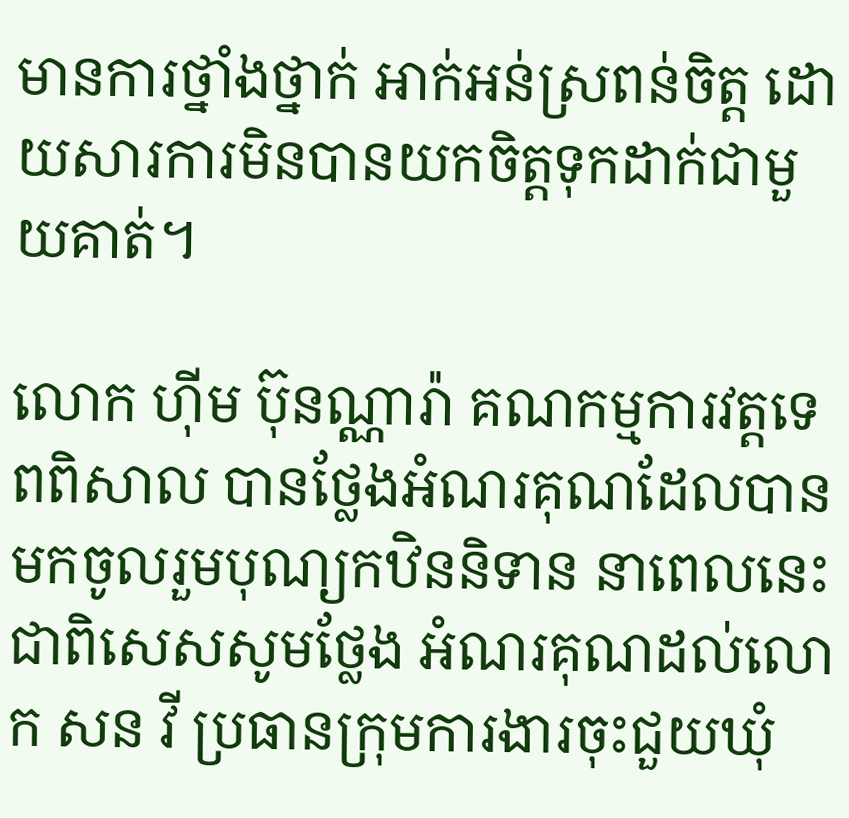មានការថ្នាំងថ្នាក់ អាក់អន់ស្រពន់ចិត្ត ដោយសារការមិនបានយកចិត្តទុកដាក់ជាមួយគាត់។

លោក ហ៊ីម ប៊ុនណ្ណារ៉ា គណកម្មការវត្តទេពពិសាល បានថ្លែងអំណរគុណដែលបានមកចូលរួមបុណ្យកឋិននិទាន នាពេលនេះ ជាពិសេសសូមថ្លែង អំណរគុណដល់លោក សន វី ប្រធានក្រុមការងារចុះជួយឃុំ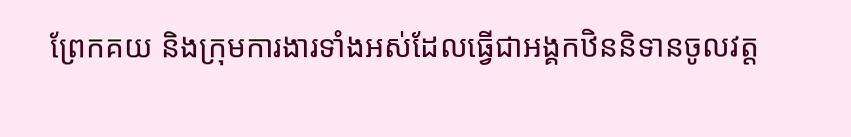ព្រែកគយ និងក្រុមការងារទាំងអស់ដែលធ្វើជាអង្គកឋិននិទានចូលវត្ត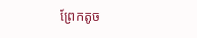ព្រែកតូច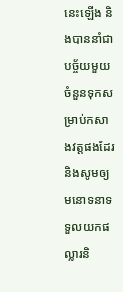នេះឡើង និងបាននាំជាបច្ច័យមួយចំនួនទុកសម្រាប់កសាងវត្តផងដែរ និងសូមឲ្យមនោទនាទទួលយកផល្លារនិ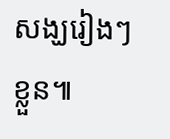សង្ឃរៀងៗខ្លួន៕